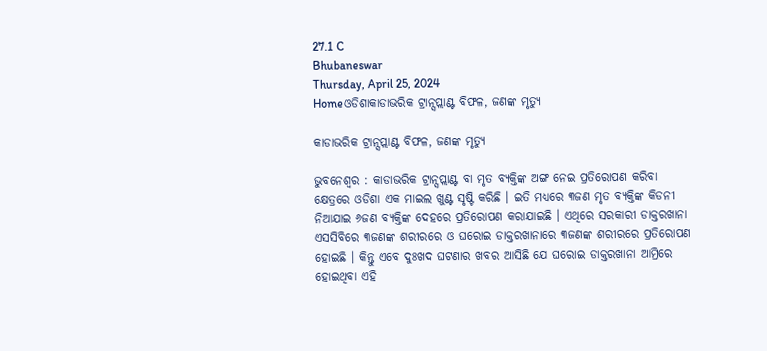27.1 C
Bhubaneswar
Thursday, April 25, 2024
Homeଓଡିଶାକାଡାଭରିକ ଟ୍ରାନ୍ସପ୍ଲାଣ୍ଟ ବିଫଳ, ଜଣଙ୍କ ମୃତ୍ୟୁ

କାଡାଭରିକ ଟ୍ରାନ୍ସପ୍ଲାଣ୍ଟ ବିଫଳ, ଜଣଙ୍କ ମୃତ୍ୟୁ

ଭୁବନେଶ୍ୱର : କାଡାଭରିକ ଟ୍ରାନ୍ସପ୍ଲାଣ୍ଟ ବା ମୃତ ବ୍ୟକ୍ତିଙ୍କ ଅଙ୍ଗ ନେଇ ପ୍ରତିରୋପଣ କରିବା କ୍ଷେତ୍ରରେ ଓଡିଶା ଏକ ମାଇଲ ଖୁଣ୍ଟ ସୃଷ୍ଟି କରିଛି । ଇତି ମଧ୍ୟରେ ୩ଜଣ ମୃତ ବ୍ୟକ୍ତିଙ୍କ କିଡନୀ ନିଆଯାଇ ୬ଜଣ ବ୍ୟକ୍ତିଙ୍କ ଦେହରେ ପ୍ରତିରୋପଣ କରାଯାଇଛି । ଏଥିରେ ସରକାରୀ ଡାକ୍ତରଖାନା ଏସସିବିରେ ୩ଜଣଙ୍କ ଶରୀରରେ ଓ ଘରୋଇ ଡାକ୍ତରଖାନାରେ ୩ଜଣଙ୍କ ଶରୀରରେ ପ୍ରତିରୋପଣ ହୋଇଛି । କିନ୍ତୁ ଏବେ ଦୁଃଖଦ ଘଟଣାର ଖବର ଆସିଛି ଯେ ଘରୋଇ ଡାକ୍ତରଖାନା ଆମ୍ରିରେ ହୋଇଥିବା ଏହି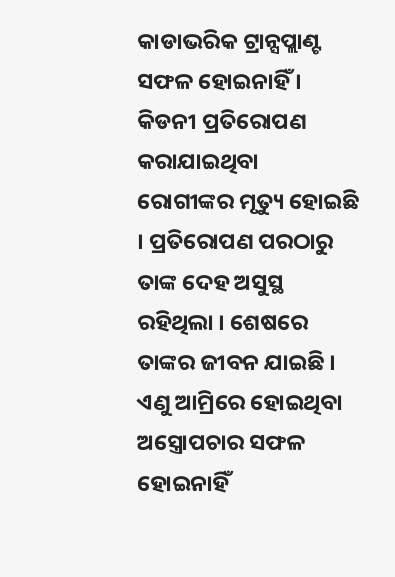କାଡାଭରିକ ଟ୍ରାନ୍ସପ୍ଲାଣ୍ଟ ସଫଳ ହୋଇନାହିଁ । କିଡନୀ ପ୍ରତିରୋପଣ କରାଯାଇଥିବା ରୋଗୀଙ୍କର ମୃତ୍ୟୁ ହୋଇଛି । ପ୍ରତିରୋପଣ ପରଠାରୁ ତାଙ୍କ ଦେହ ଅସୁସ୍ଥ ରହିଥିଲା । ଶେଷରେ ତାଙ୍କର ଜୀବନ ଯାଇଛି । ଏଣୁ ଆମ୍ରିରେ ହୋଇଥିବା ଅସ୍ତ୍ରୋପଚାର ସଫଳ ହୋଇନାହିଁ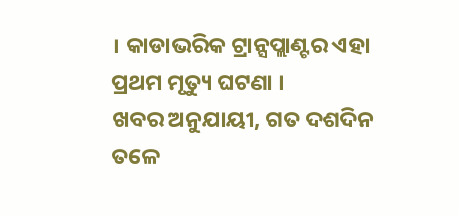। କାଡାଭରିକ ଟ୍ରାନ୍ସପ୍ଲାଣ୍ଟର ଏହା ପ୍ରଥମ ମୃତ୍ୟୁ ଘଟଣା ।
ଖବର ଅନୁଯାୟୀ, ଗତ ଦଶଦିନ ତଳେ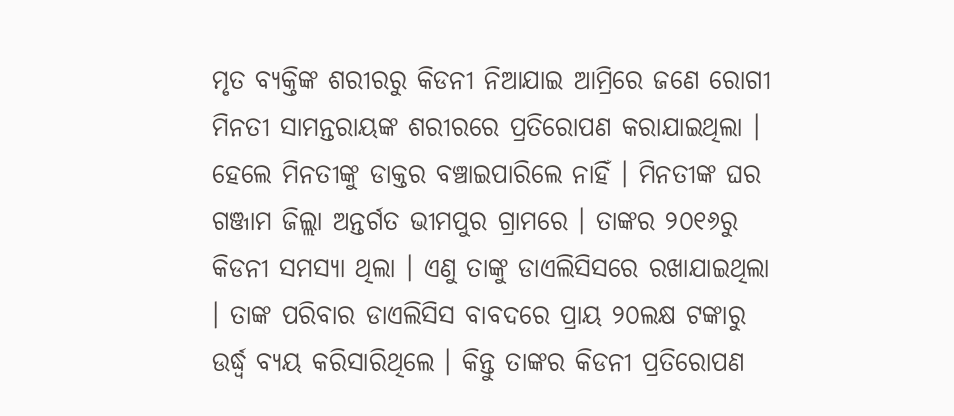ମୃତ ବ୍ୟକ୍ତିଙ୍କ ଶରୀରରୁ କିଡନୀ ନିଆଯାଇ ଆମ୍ରିରେ ଜଣେ ରୋଗୀ ମିନତୀ ସାମନ୍ତରାୟଙ୍କ ଶରୀରରେ ପ୍ରତିରୋପଣ କରାଯାଇଥିଲା । ହେଲେ ମିନତୀଙ୍କୁ ଡାକ୍ତର ବଞ୍ଚାଇପାରିଲେ ନାହିଁ । ମିନତୀଙ୍କ ଘର ଗଞ୍ଜାମ ଜିଲ୍ଲା ଅନ୍ତର୍ଗତ ଭୀମପୁର ଗ୍ରାମରେ । ତାଙ୍କର ୨୦୧୬ରୁ କିଡନୀ ସମସ୍ୟା ଥିଲା । ଏଣୁ ତାଙ୍କୁ ଡାଏଲିସିସରେ ରଖାଯାଇଥିଲା । ତାଙ୍କ ପରିବାର ଡାଏଲିସିସ ବାବଦରେ ପ୍ରାୟ ୨୦ଲକ୍ଷ ଟଙ୍କାରୁ ଉର୍ଦ୍ଧ୍ୱ ବ୍ୟୟ କରିସାରିଥିଲେ । କିନ୍ତୁ ତାଙ୍କର କିଡନୀ ପ୍ରତିରୋପଣ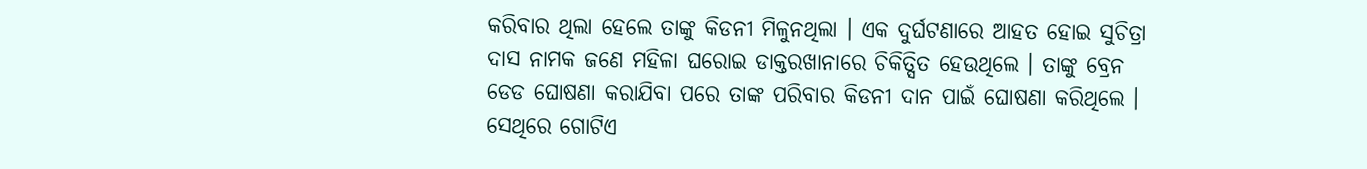କରିବାର ଥିଲା ହେଲେ ତାଙ୍କୁ କିଡନୀ ମିଳୁନଥିଲା । ଏକ ଦୁର୍ଘଟଣାରେ ଆହତ ହୋଇ ସୁଚିତ୍ରା ଦାସ ନାମକ ଜଣେ ମହିଳା ଘରୋଇ ଡାକ୍ତରଖାନାରେ ଚିକିତ୍ସିତ ହେଉଥିଲେ । ତାଙ୍କୁ ବ୍ରେନ ଡେଡ ଘୋଷଣା କରାଯିବା ପରେ ତାଙ୍କ ପରିବାର କିଡନୀ ଦାନ ପାଇଁ ଘୋଷଣା କରିଥିଲେ । ସେଥିରେ ଗୋଟିଏ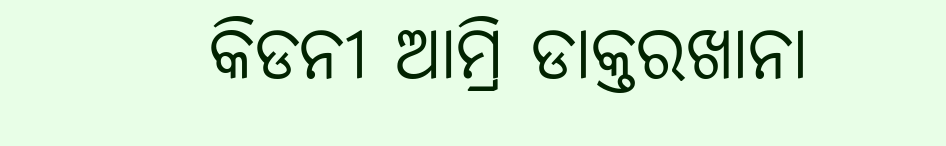କିଡନୀ ଆମ୍ରି ଡାକ୍ତରଖାନା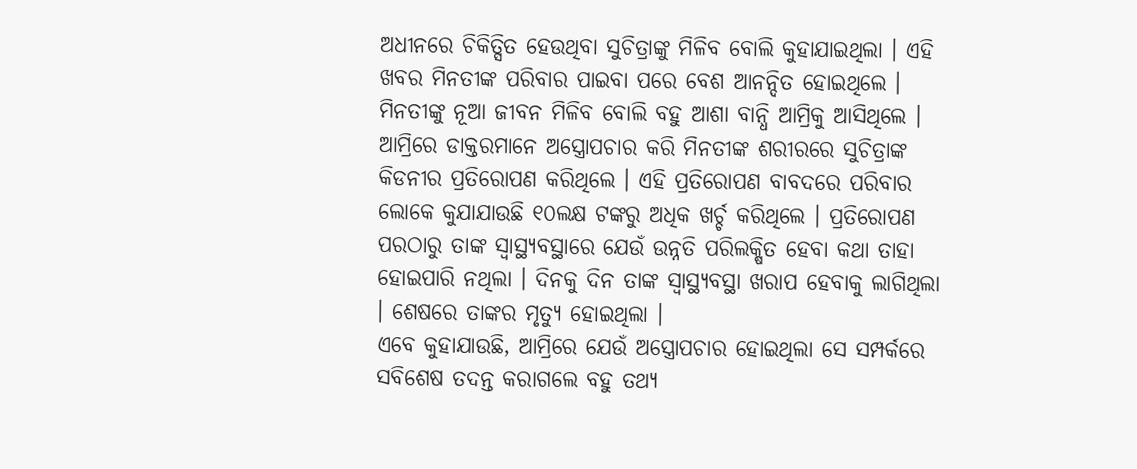ଅଧୀନରେ ଚିକିତ୍ସିତ ହେଉଥିବା ସୁଚିତ୍ରାଙ୍କୁ ମିଳିବ ବୋଲି କୁହାଯାଇଥିଲା । ଏହି ଖବର ମିନତୀଙ୍କ ପରିବାର ପାଇବା ପରେ ବେଶ ଆନନ୍ଦିତ ହୋଇଥିଲେ । ମିନତୀଙ୍କୁ ନୂଆ ଜୀବନ ମିଳିବ ବୋଲି ବହୁ ଆଶା ବାନ୍ଧି ଆମ୍ରିକୁ ଆସିଥିଲେ । ଆମ୍ରିରେ ଡାକ୍ତରମାନେ ଅସ୍ତ୍ରୋପଚାର କରି ମିନତୀଙ୍କ ଶରୀରରେ ସୁଚିତ୍ରାଙ୍କ କିଡନୀର ପ୍ରତିରୋପଣ କରିଥିଲେ । ଏହି ପ୍ରତିରୋପଣ ବାବଦରେ ପରିବାର ଲୋକେ କୁଯାଯାଉଛି ୧୦ଲକ୍ଷ ଟଙ୍କରୁ ଅଧିକ ଖର୍ଚ୍ଚ କରିଥିଲେ । ପ୍ରତିରୋପଣ ପରଠାରୁ ତାଙ୍କ ସ୍ୱାସ୍ଥ୍ୟବସ୍ଥାରେ ଯେଉଁ ଉନ୍ନତି ପରିଲକ୍ଷିତ ହେବା କଥା ତାହା ହୋଇପାରି ନଥିଲା । ଦିନକୁ ଦିନ ତାଙ୍କ ସ୍ୱାସ୍ଥ୍ୟବସ୍ଥା ଖରାପ ହେବାକୁ ଲାଗିଥିଲା । ଶେଷରେ ତାଙ୍କର ମୃତ୍ୟୁ ହୋଇଥିଲା ।
ଏବେ କୁହାଯାଉଛି, ଆମ୍ରିରେ ଯେଉଁ ଅସ୍ତ୍ରୋପଚାର ହୋଇଥିଲା ସେ ସମ୍ପର୍କରେ ସବିଶେଷ ତଦନ୍ତ କରାଗଲେ ବହୁ ତଥ୍ୟ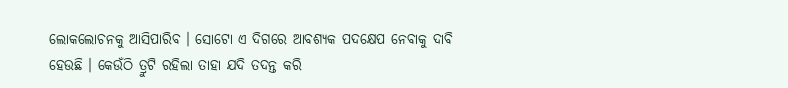ଲୋକଲୋଚନକୁ ଆସିପାରିବ । ସୋଟୋ ଏ ଦିଗରେ ଆବଶ୍ୟକ ପଦକ୍ଷେପ ନେବାକୁ ଦାବି ହେଉଛି । କେଉଁଠି ତ୍ରୁଟି ରହିଲା ତାହା ଯଦି ତଦନ୍ତ କରି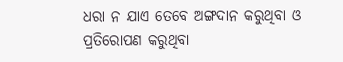ଧରା ନ ଯାଏ ତେବେ ଅଙ୍ଗଦାନ କରୁଥିବା ଓ ପ୍ରତିରୋପଣ କରୁଥିବା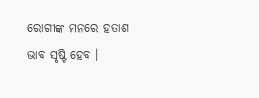ରୋଗୀଙ୍କ ମନରେ ହତାଶ ଭାବ ସୃଷ୍ଟି ହେବ ।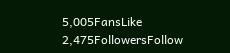5,005FansLike
2,475FollowersFollow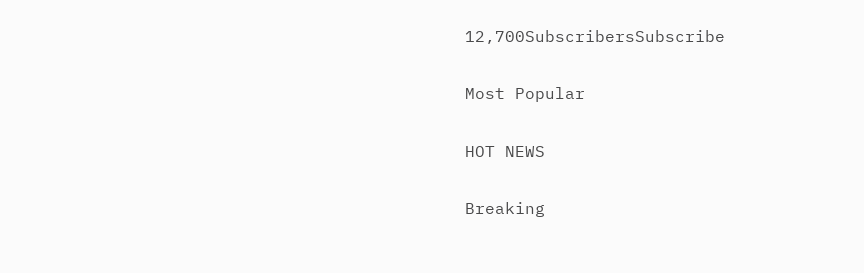12,700SubscribersSubscribe

Most Popular

HOT NEWS

Breaking